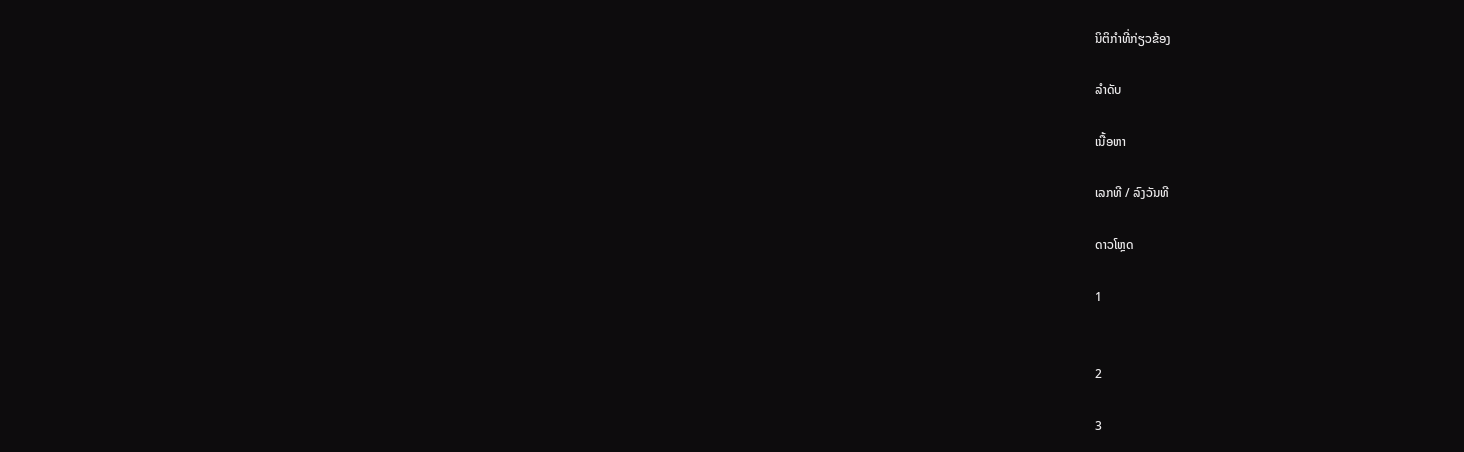ນິຕິກຳທີ່ກ່ຽວຂ້ອງ

ລຳດັບ

ເນື້ອຫາ

ເລກທີ / ລົງວັນທີ

ດາວໂຫຼດ

1


2

3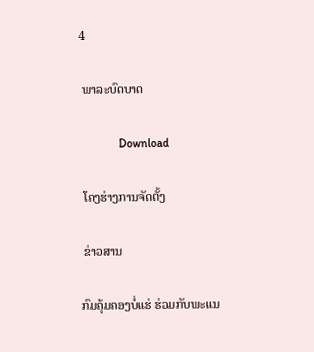4

 ພາລະບົດບາດ

             Download

 ໂຄງຮ່າງການຈັດຕັ້ງ

 ຂ່າວສານ

ກົມຄຸ້ມຄອງບໍ່ແຮ່ ຮ່ວມກັບພະແນ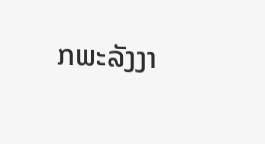ກພະລັງງາ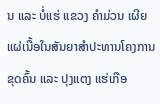ນ ແລະ ບໍ່ແຮ່ ແຂວງ ຄຳມ່ວນ ເຜີຍແຜ່ເນື້ອໃນສັນຍາສຳປະທານໂຄງການຂຸດຄົ້ນ ແລະ ປຸງແຕງ ແຮ່ເກືອ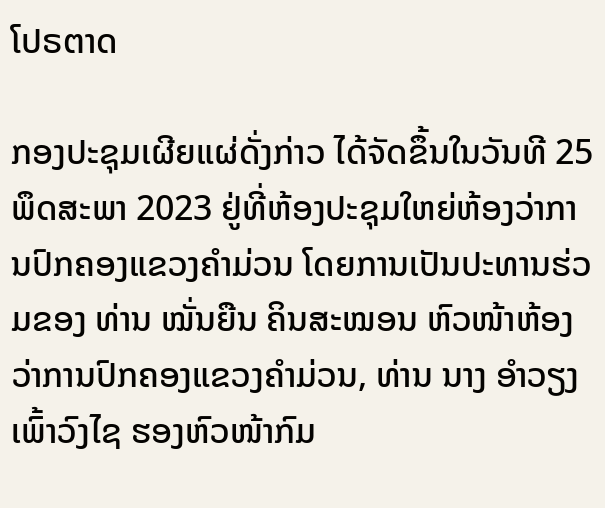ໂປຣຕາດ

ກອງປະຊຸມເຜີຍແຜ່ດັ່ງກ່າວ ໄດ້ຈັດຂຶ້ນໃນວັນທີ 25 ພຶດສະພາ 2023 ຢູ່ທີ່ຫ້ອງປະຊຸມໃຫຍ່ຫ້ອງວ່າການປົກຄອງແຂວງຄໍາມ່ວນ ໂດຍການເປັນປະທານຮ່ວມຂອງ ທ່ານ ໝັ່ນຍືນ ຄິນສະໝອນ ຫົວໜ້າຫ້ອງວ່າການປົກຄອງແຂວງຄໍາມ່ວນ, ທ່ານ ນາງ ອໍາວຽງ ເພົ້າວົງໄຊ ຮອງຫົວໜ້າກົມ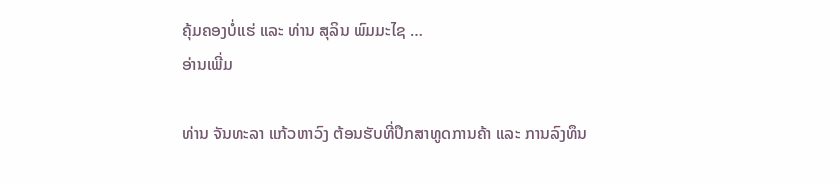ຄຸ້ມຄອງບໍ່ແຮ່ ແລະ ທ່ານ ສຸລິນ ພົມມະໄຊ …
ອ່ານເພີ່ມ

ທ່ານ ຈັນທະລາ ແກ້ວຫາວົງ ຕ້ອນຮັບທີ່ປຶກສາທູດການຄ້າ ແລະ ການລົງທຶນ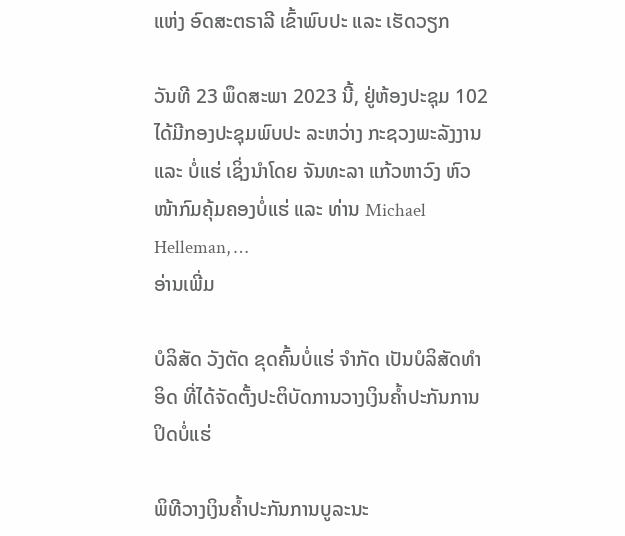ແຫ່ງ ອົດສະຕຣາລີ ເຂົ້າພົບປະ ແລະ ເຮັດວຽກ

ວັນທີ 23 ພຶດສະພາ 2023 ນີ້, ຢູ່ຫ້ອງປະຊຸມ 102 ໄດ້ມີກອງປະຊຸມພົບປະ ລະຫວ່າງ ກະຊວງພະລັງງານ ແລະ ບໍ່ແຮ່ ເຊິ່ງນຳໂດຍ ຈັນທະລາ ແກ້ວຫາວົງ ຫົວໜ້າກົມຄຸ້ມຄອງບໍ່ແຮ່ ແລະ ທ່ານ Michael Helleman, …
ອ່ານເພີ່ມ

ບໍລິສັດ ວັງຕັດ ຂຸດຄົ້ນບໍ່ແຮ່ ຈໍາກັດ ເປັນບໍລິສັດທໍາອິດ ທີ່ໄດ້ຈັດຕັ້ງປະຕິບັດການວາງເງິນຄໍ້າປະກັນການປິດບໍ່ແຮ່

ພິທີວາງເງິນຄໍ້າປະກັນການບູລະນະ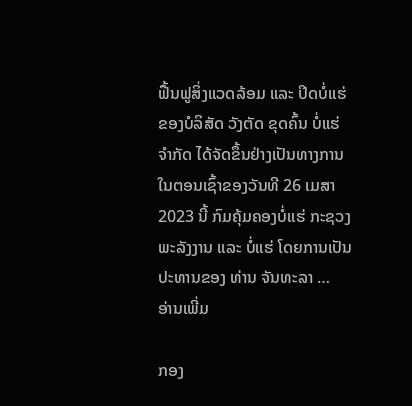ຟື້ນຟູສິ່ງແວດລ້ອມ ແລະ ປິດບໍ່ແຮ່ ຂອງບໍລິສັດ ວັງຕັດ ຂຸດຄົ້ນ ບໍ່ແຮ່ ຈໍາກັດ ໄດ້ຈັດຂຶ້ນຢ່າງເປັນທາງການໃນຕອນເຊົ້າຂອງວັນທີ 26 ເມສາ 2023 ນີ້ ກົມຄຸ້ມຄອງບໍ່ແຮ່ ກະຊວງພະລັງງານ ແລະ ບໍ່ແຮ່ ໂດຍການເປັນປະທານຂອງ ທ່ານ ຈັນທະລາ …
ອ່ານເພີ່ມ

ກອງ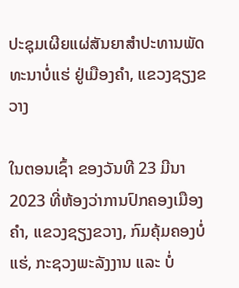ປະຊຸມເຜີຍແຜ່ສັນຍາສຳປະທານພັດທະນາບໍ່ແຮ່ ຢູ່ເມືອງຄຳ, ແຂວງຊຽງຂວາງ

ໃນຕອນເຊົ້າ ຂອງວັນທີ 23 ມີນາ 2023 ທີ່ຫ້ອງວ່າການປົກຄອງເມືອງຄໍາ, ແຂວງຊຽງຂວາງ, ກົມຄຸ້ມຄອງບໍ່ແຮ່, ກະຊວງພະລັງງານ ແລະ ບໍ່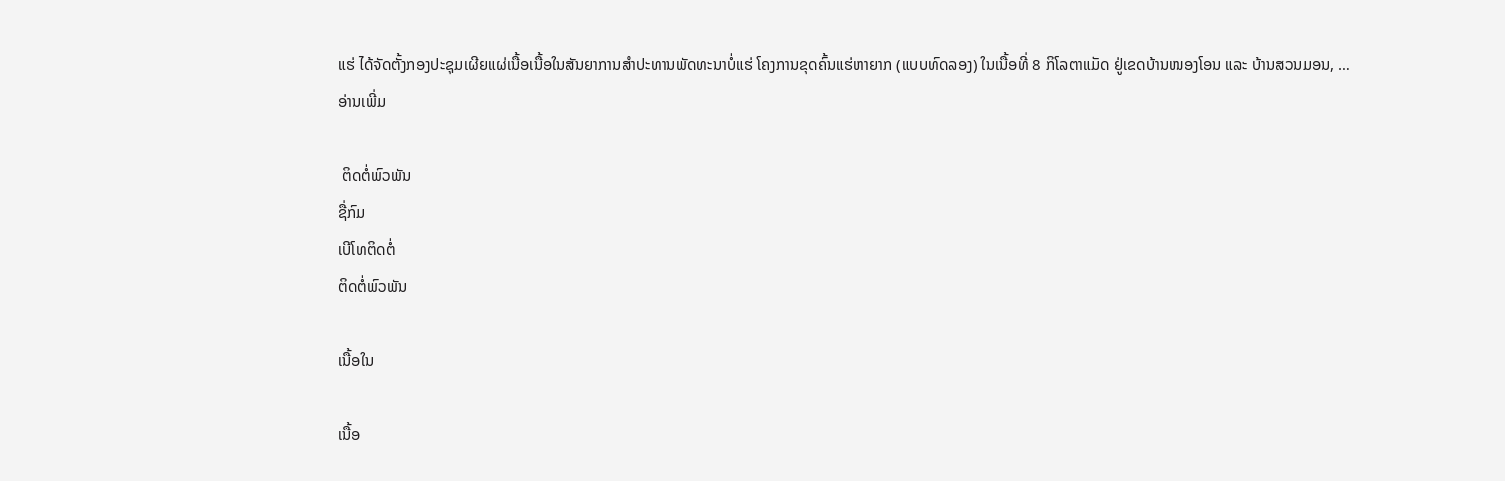ແຮ່ ໄດ້ຈັດຕັ້ງກອງປະຊຸມເຜີຍແຜ່ເນື້ອເນື້ອໃນສັນຍາການສຳປະທານພັດທະນາບໍ່ແຮ່ ໂຄງການຂຸດຄົ້ນແຮ່ຫາຍາກ (ແບບທົດລອງ) ໃນເນື້ອທີ່ 8 ກິໂລຕາແມັດ ຢູ່ເຂດບ້ານໜອງໂອນ ແລະ ບ້ານສວນມອນ, …
ອ່ານເພີ່ມ

 ຕິດຕໍ່ພົວພັນ
ຊື່ກົມ
ເບີໂທຕິດຕໍ່
ຕິດຕໍ່ພົວພັນ

ເນື້ອໃນ

ເນື້ອ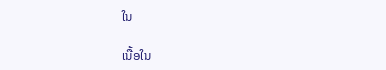ໃນ

ເນື້ອໃນ